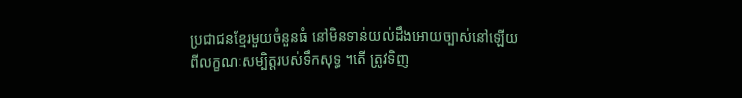ប្រជាជនខ្មែរមួយចំនួនធំ នៅមិនទាន់យល់ដឹងអោយច្បាស់នៅឡើយ ពីលក្ខណៈសម្បិត្តរបស់ទឹកសុទ្ធ ។តើ ត្រូវទិញ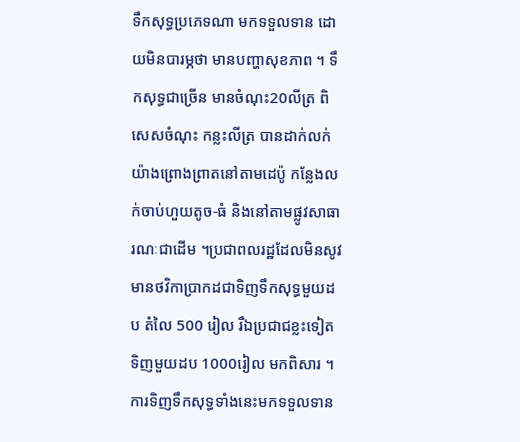ទឹកសុទ្ធប្រភេទណា មកទទួលទាន ដោយមិនបារម្ភថា មានបញ្ហាសុខភាព ។ ទឹកសុទ្ធជាច្រើន មានចំណុះ20លីត្រ ពិសេសចំណុះ កន្លះលីត្រ បានដាក់លក់យ៉ាងព្រោងព្រាតនៅតាមដេប៉ូ កន្លែងលក់ចាប់ហួយតូច-ធំ និងនៅតាមផ្លូវសាធារណៈជាដើម ។ប្រជាពលរដ្ឋដែលមិនសូវមានថវិកាប្រាកដជាទិញទឹកសុទ្ធមួយដប តំលៃ 500 រៀល រឺឯប្រជាជខ្លះទៀត ទិញមួយដប 1000រៀល មកពិសារ ។ ការទិញទឹកសុទ្ធទាំងនេះមកទទួលទាន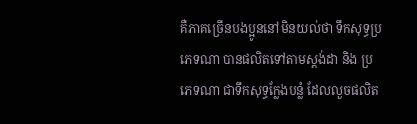គឺភាគច្រើនបងប្អូននៅមិនយល់ថា ទឹកសុទ្ធប្រភេទណា បានផលិតទៅតាមស្តង់ដា និង ប្រភេទណា ជាទឹកសុទ្ធក្លែងបន្លំ ដែលលួចផលិត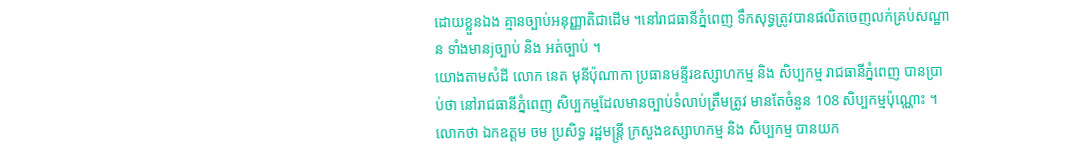ដោយខ្លួនឯង គ្មានច្បាប់អនុញ្ញាតិជាដើម ។នៅរាជធានីភ្នំពេញ ទឹកសុទ្ធត្រូវបានផលិតចេញលក់គ្រប់សណ្ឋាន ទាំងមានjច្បាប់ និង អត់ច្បាប់ ។
យោងតាមសំដី លោក នេត មុនីប៉ុណាកា ប្រធានមន្ទីរឧស្សាហកម្ម និង សិប្បកម្ម រាជធានីភ្នំពេញ បានប្រាប់ថា នៅរាជធានីភ្នំពេញ សិប្បកម្មដែលមានច្បាប់ទំលាប់ត្រឹមត្រូវ មានតែចំនួន 108 សិប្បកម្មប៉ុណ្ណោះ ។លោកថា ឯកឧត្តម ចម ប្រសិទ្ធ រដ្ឋមន្រ្តី ក្រសួងឧស្សាហកម្ម និង សិប្បកម្ម បានយក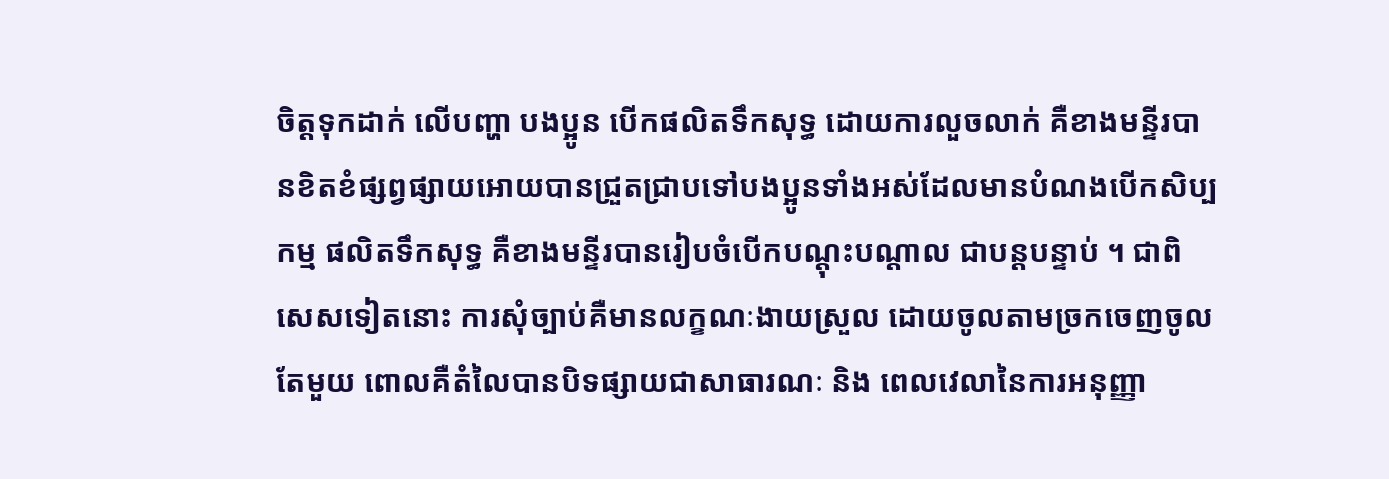ចិត្តទុកដាក់ លើបញ្ហា បងប្អូន បើកផលិតទឹកសុទ្ធ ដោយការលួចលាក់ គឺខាងមន្ទីរបានខិតខំផ្សព្វផ្សាយអោយបានជ្រួតជ្រាបទៅបងប្អូនទាំងអស់ដែលមានបំណងបើកសិប្បកម្ម ផលិតទឹកសុទ្ធ គឺខាងមន្ទីរបានរៀបចំបើកបណ្តុះបណ្តាល ជាបន្តបន្ទាប់ ។ ជាពិសេសទៀតនោះ ការសុំច្បាប់គឺមានលក្ខណៈងាយស្រួល ដោយចូលតាមច្រកចេញចូលតែមួយ ពោលគឺតំលៃបានបិទផ្សាយជាសាធារណៈ និង ពេលវេលានៃការអនុញ្ញា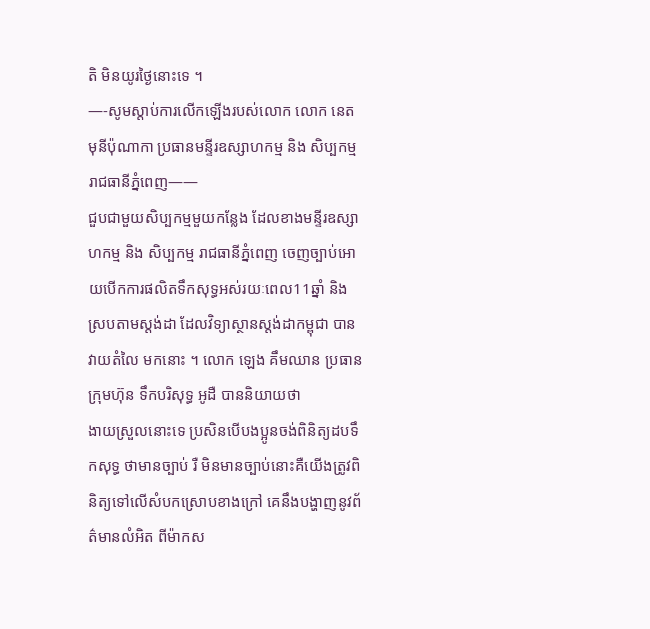តិ មិនយូរថ្ងៃនោះទេ ។
—-សូមស្តាប់ការលើកឡើងរបស់លោក លោក នេត មុនីប៉ុណាកា ប្រធានមន្ទីរឧស្សាហកម្ម និង សិប្បកម្ម រាជធានីភ្នំពេញ——
ជួបជាមួយសិប្បកម្មមួយកន្លែង ដែលខាងមន្ទីរឧស្សាហកម្ម និង សិប្បកម្ម រាជធានីភ្នំពេញ ចេញច្បាប់អោយបើកការផលិតទឹកសុទ្ធអស់រយៈពេល11ឆ្នាំ និង ស្របតាមស្តង់ដា ដែលវិទ្យាស្ថានស្តង់ដាកម្ពុជា បានវាយតំលៃ មកនោះ ។ លោក ឡេង គឹមឈាន ប្រធានក្រុមហ៊ុន ទឹកបរិសុទ្ធ អូដឺ បាននិយាយថា
ងាយស្រួលនោះទេ ប្រសិនបើបងប្អូនចង់ពិនិត្យដបទឹកសុទ្ធ ថាមានច្បាប់ រឺ មិនមានច្បាប់នោះគឺយើងត្រូវពិនិត្យទៅលើសំបកស្រោបខាងក្រៅ គេនឹងបង្ហាញនូវព័ត៌មានលំអិត ពីម៉ាកស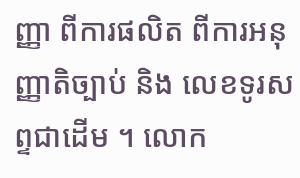ញ្ញា ពីការផលិត ពីការអនុញ្ញាតិច្បាប់ និង លេខទូរសព្ទជាដើម ។ លោក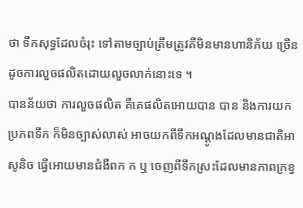ថា ទឹកសុទ្ធដែលចំរុះ ទៅតាមច្បាប់ត្រឹមត្រូវគឺមិនមានហានិភ័យ ច្រើនដូចការលួចផលិតដោយលួចលាក់នោះទេ ។
បានន័យថា ការលួចផលិត គឺគេផលិតអោយបាន បាន និងការយកប្រភពទឹក ក៏មិនច្បាស់លាស់ អាចយកពីទឹកអណ្តូងដែលមានជាតិអាសូនិច ធ្វើអោយមានជំងឺពក ក ឬ ចេញពីទឹកស្រះដែលមានភាពក្រខ្វ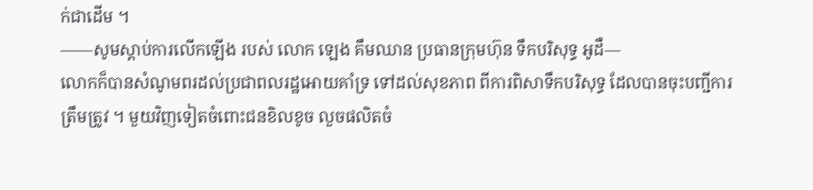ក់ជាដើម ។
——សូមស្តាប់ការលើកឡើង របស់ លោក ឡេង គឹមឈាន ប្រធានក្រុមហ៊ុន ទឹកបរិសុទ្ធ អូដឺ—
លោកក៏បានសំណូមពរដល់ប្រជាពលរដ្ឋអោយគាំទ្រ ទៅដល់សុខភាព ពីការពិសាទឹកបរិសុទ្ធ ដែលបានចុះបញ្ជីការត្រឹមត្រូវ ។ មួយវិញទៀតចំពោះជនខិលខូច លួចផលិតចំ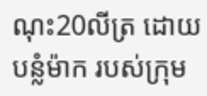ណុះ20លីត្រ ដោយបន្លំម៉ាក របស់ក្រុម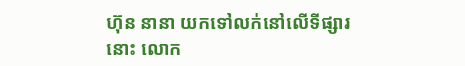ហ៊ុន នានា យកទៅលក់នៅលើទីផ្សារនោះ លោក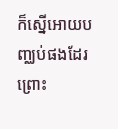ក៏ស្នើអោយបញ្ឈប់ផងដែរ ព្រោះ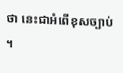ថា នេះជាអំពើខុសច្បាប់ ។